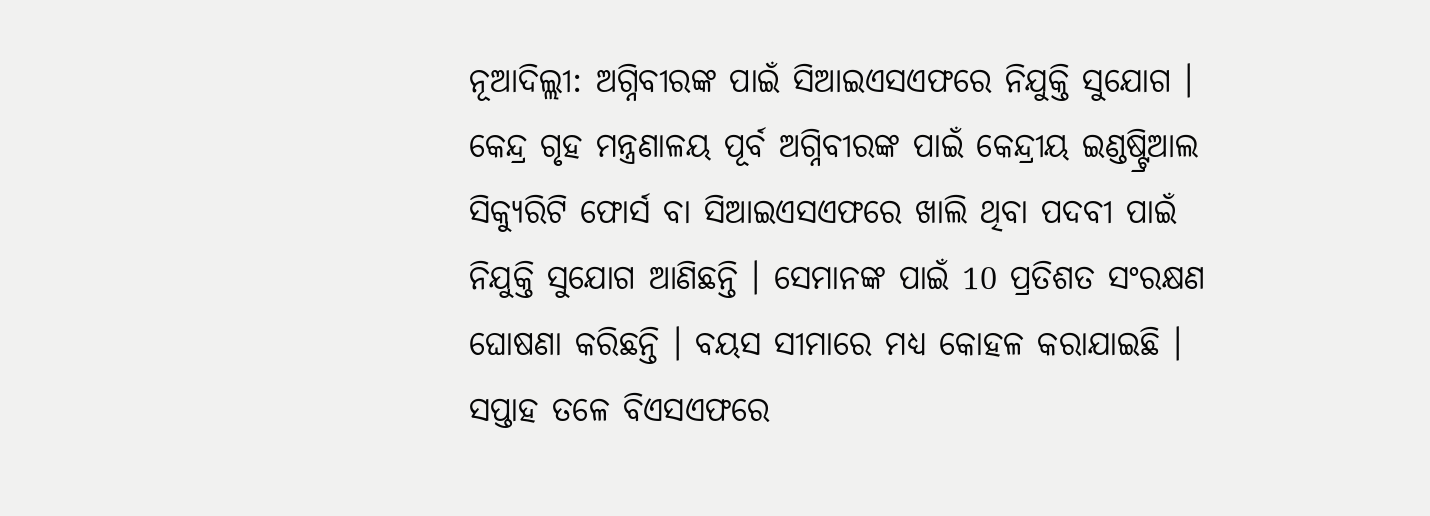ନୂଆଦିଲ୍ଲୀ: ଅଗ୍ନିବୀରଙ୍କ ପାଇଁ ସିଆଇଏସଏଫରେ ନିଯୁକ୍ତି ସୁଯୋଗ । କେନ୍ଦ୍ର ଗୃହ ମନ୍ତ୍ରଣାଳୟ ପୂର୍ବ ଅଗ୍ନିବୀରଙ୍କ ପାଇଁ କେନ୍ଦ୍ରୀୟ ଇଣ୍ଡଷ୍ଟ୍ରିଆଲ ସିକ୍ୟୁରିଟି ଫୋର୍ସ ବା ସିଆଇଏସଏଫରେ ଖାଲି ଥିବା ପଦବୀ ପାଇଁ ନିଯୁକ୍ତି ସୁଯୋଗ ଆଣିଛନ୍ତି । ସେମାନଙ୍କ ପାଇଁ 10 ପ୍ରତିଶତ ସଂରକ୍ଷଣ ଘୋଷଣା କରିଛନ୍ତି । ବୟସ ସୀମାରେ ମଧ୍ୟ କୋହଳ କରାଯାଇଛି । ସପ୍ତାହ ତଳେ ବିଏସଏଫରେ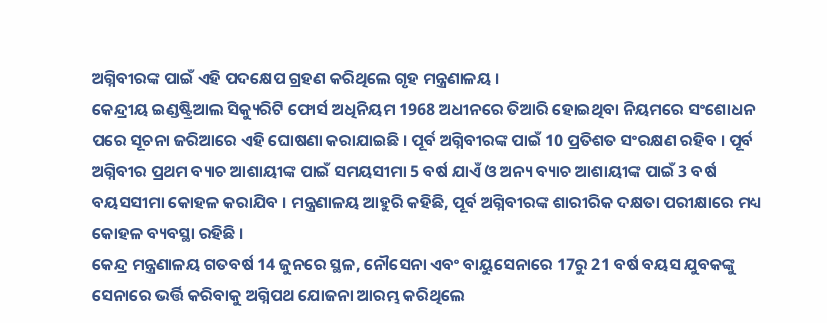ଅଗ୍ନିବୀରଙ୍କ ପାଇଁ ଏହି ପଦକ୍ଷେପ ଗ୍ରହଣ କରିଥିଲେ ଗୃହ ମନ୍ତ୍ରଣାଳୟ ।
କେନ୍ଦ୍ରୀୟ ଇଣ୍ଡଷ୍ଟ୍ରିଆଲ ସିକ୍ୟୁରିଟି ଫୋର୍ସ ଅଧିନିୟମ 1968 ଅଧୀନରେ ତିଆରି ହୋଇଥିବା ନିୟମରେ ସଂଶୋଧନ ପରେ ସୂଚନା ଜରିଆରେ ଏହି ଘୋଷଣା କରାଯାଇଛି । ପୂର୍ବ ଅଗ୍ନିବୀରଙ୍କ ପାଇଁ 10 ପ୍ରତିଶତ ସଂରକ୍ଷଣ ରହିବ । ପୂର୍ବ ଅଗ୍ନିବୀର ପ୍ରଥମ ବ୍ୟାଚ ଆଶାୟୀଙ୍କ ପାଇଁ ସମୟସୀମା 5 ବର୍ଷ ଯାଏଁ ଓ ଅନ୍ୟ ବ୍ୟାଚ ଆଶାୟୀଙ୍କ ପାଇଁ 3 ବର୍ଷ ବୟସସୀମା କୋହଳ କରାଯିବ । ମନ୍ତ୍ରଣାଳୟ ଆହୁରି କହିଛି, ପୂର୍ବ ଅଗ୍ନିବୀରଙ୍କ ଶାରୀରିକ ଦକ୍ଷତା ପରୀକ୍ଷାରେ ମଧ୍ୟ କୋହଳ ବ୍ୟବସ୍ଥା ରହିଛି ।
କେନ୍ଦ୍ର ମନ୍ତ୍ରଣାଳୟ ଗତବର୍ଷ 14 ଜୁନରେ ସ୍ଥଳ, ନୌସେନା ଏବଂ ବାୟୁସେନାରେ 17ରୁ 21 ବର୍ଷ ବୟସ ଯୁବକଙ୍କୁ ସେନାରେ ଭର୍ତ୍ତି କରିବାକୁ ଅଗ୍ନିପଥ ଯୋଜନା ଆରମ୍ଭ କରିଥିଲେ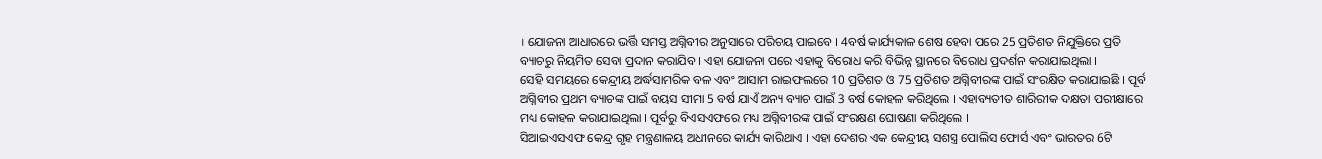। ଯୋଜନା ଆଧାରରେ ଭର୍ତ୍ତି ସମସ୍ତ ଅଗ୍ନିବୀର ଅନୁସାରେ ପରିଚୟ ପାଇବେ । 4ବର୍ଷ କାର୍ଯ୍ୟକାଳ ଶେଷ ହେବା ପରେ 25 ପ୍ରତିଶତ ନିଯୁକ୍ତିରେ ପ୍ରତି ବ୍ୟାଚରୁ ନିୟମିତ ସେବା ପ୍ରଦାନ କରାଯିବ । ଏହା ଯୋଜନା ପରେ ଏହାକୁ ବିରୋଧ କରି ବିଭିନ୍ନ ସ୍ଥାନରେ ବିରୋଧ ପ୍ରଦର୍ଶନ କରାଯାଇଥିଲା ।
ସେହି ସମୟରେ କେନ୍ଦ୍ରୀୟ ଅର୍ଦ୍ଧସାମରିକ ବଳ ଏବଂ ଆସାମ ରାଇଫଲରେ 10 ପ୍ରତିଶତ ଓ 75 ପ୍ରତିଶତ ଅଗ୍ନିବୀରଙ୍କ ପାଇଁ ସଂରକ୍ଷିତ କରାଯାଇଛି । ପୂର୍ବ ଅଗ୍ନିବୀର ପ୍ରଥମ ବ୍ୟାଚଙ୍କ ପାଇଁ ବୟସ ସୀମା 5 ବର୍ଷ ଯାଏଁ ଅନ୍ୟ ବ୍ୟାଚ ପାଇଁ 3 ବର୍ଷ କୋହଳ କରିଥିଲେ । ଏହାବ୍ୟତୀତ ଶାରିରୀକ ଦକ୍ଷତା ପରୀକ୍ଷାରେ ମଧ୍ୟ କୋହଳ କରାଯାଇଥିଲା । ପୂର୍ବରୁ ବିଏସଏଫରେ ମଧ୍ୟ ଅଗ୍ନିବୀରଙ୍କ ପାଇଁ ସଂରକ୍ଷଣ ଘୋଷଣା କରିଥିଲେ ।
ସିଆଇଏସଏଫ କେନ୍ଦ୍ର ଗୃହ ମନ୍ତ୍ରଣାଳୟ ଅଧୀନରେ କାର୍ଯ୍ୟ କାରିଥାଏ । ଏହା ଦେଶର ଏକ କେନ୍ଦ୍ରୀୟ ସଶସ୍ତ୍ର ପୋଲିସ ଫୋର୍ସ ଏବଂ ଭାରତର 6ଟି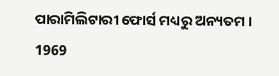ପାରାମିଲିଟାରୀ ଫୋର୍ସ ମଧ୍ୟରୁ ଅନ୍ୟତମ । 1969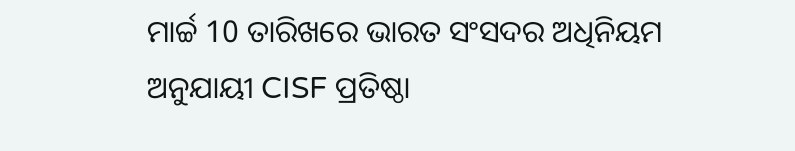ମାର୍ଚ୍ଚ 10 ତାରିଖରେ ଭାରତ ସଂସଦର ଅଧିନିୟମ ଅନୁଯାୟୀ CISF ପ୍ରତିଷ୍ଠା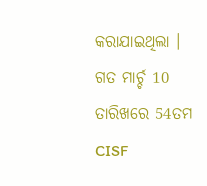କରାଯାଇଥିଲା । ଗତ ମାର୍ଚ୍ଚ 10 ତାରିଖରେ 54ତମ CISF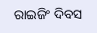ରାଇଜିଂ ଦିବସ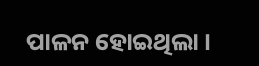ପାଳନ ହୋଇଥିଲା ।